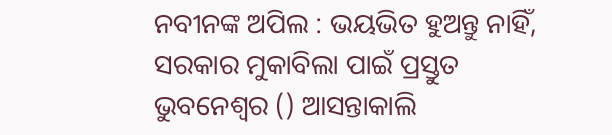ନବୀନଙ୍କ ଅପିଲ : ଭୟଭିତ ହୁଅନ୍ତୁ ନାହିଁ, ସରକାର ମୁକାବିଲା ପାଇଁ ପ୍ରସ୍ତୁତ
ଭୁବନେଶ୍ବର () ଆସନ୍ତାକାଲି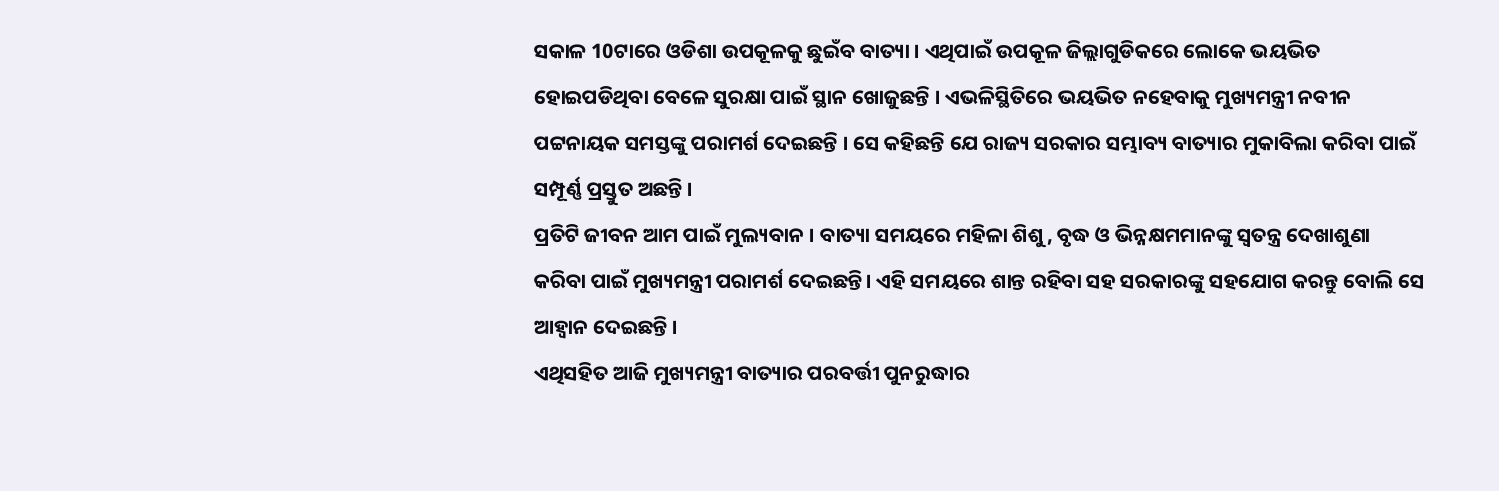ସକାଳ 10ଟାରେ ଓଡିଶା ଉପକୂଳକୁ ଛୁଇଁବ ବାତ୍ୟା । ଏଥିପାଇଁ ଉପକୂଳ ଜିଲ୍ଲାଗୁଡିକରେ ଲୋକେ ଭୟଭିତ ହୋଇପଡିଥିବା ବେଳେ ସୁରକ୍ଷା ପାଇଁ ସ୍ଥାନ ଖୋଜୁଛନ୍ତି । ଏଭଳିସ୍ଥିତିରେ ଭୟଭିତ ନହେବାକୁ ମୁଖ୍ୟମନ୍ତ୍ରୀ ନବୀନ ପଟ୍ଟନାୟକ ସମସ୍ତଙ୍କୁ ପରାମର୍ଶ ଦେଇଛନ୍ତି । ସେ କହିଛନ୍ତି ଯେ ରାଜ୍ୟ ସରକାର ସମ୍ଭାବ୍ୟ ବାତ୍ୟାର ମୁକାବିଲା କରିବା ପାଇଁ ସମ୍ପୂର୍ଣ୍ଣ ପ୍ରସ୍ତୁତ ଅଛନ୍ତି ।
ପ୍ରତିଟି ଜୀବନ ଆମ ପାଇଁ ମୁଲ୍ୟବାନ । ବାତ୍ୟା ସମୟରେ ମହିଳା ଶିଶୁ, ବୃଦ୍ଧ ଓ ଭିନ୍ନକ୍ଷମମାନଙ୍କୁ ସ୍ଵତନ୍ତ୍ର ଦେଖାଶୁଣା କରିବା ପାଇଁ ମୁଖ୍ୟମନ୍ତ୍ରୀ ପରାମର୍ଶ ଦେଇଛନ୍ତି। ଏହି ସମୟରେ ଶାନ୍ତ ରହିବା ସହ ସରକାରଙ୍କୁ ସହଯୋଗ କରନ୍ତୁ ବୋଲି ସେ ଆହ୍ବାନ ଦେଇଛନ୍ତି ।
ଏଥିସହିତ ଆଜି ମୁଖ୍ୟମନ୍ତ୍ରୀ ବାତ୍ୟାର ପରବର୍ତ୍ତୀ ପୁନରୁଦ୍ଧାର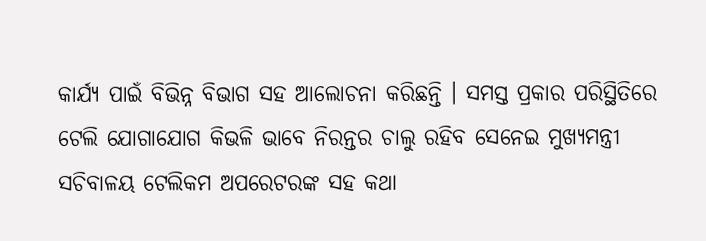କାର୍ଯ୍ୟ ପାଇଁ ବିଭିନ୍ନ ବିଭାଗ ସହ ଆଲୋଚନା କରିଛନ୍ତି । ସମସ୍ତ ପ୍ରକାର ପରିସ୍ଥିତିରେ ଟେଲି ଯୋଗାଯୋଗ କିଭଳି ଭାବେ ନିରନ୍ତର ଚାଲୁ ରହିବ ସେନେଇ ମୁଖ୍ୟମନ୍ତ୍ରୀ ସଚିବାଳୟ ଟେଲିକମ ଅପରେଟରଙ୍କ ସହ କଥା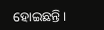ହୋଇଛନ୍ତି ।